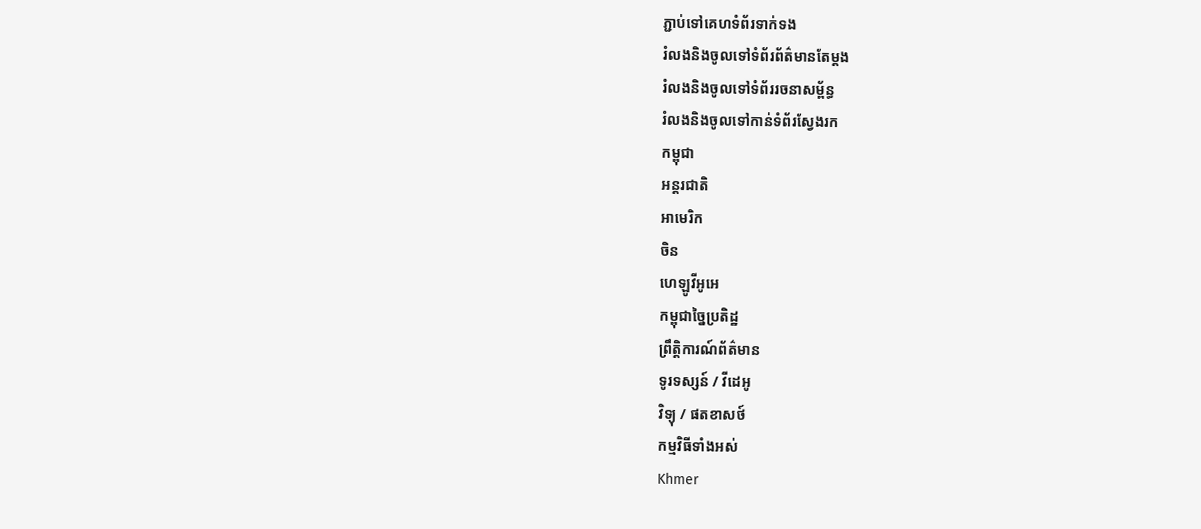ភ្ជាប់ទៅគេហទំព័រទាក់ទង
រំលងនិងចូលទៅទំព័រព័ត៌មានតែម្តង
រំលងនិងចូលទៅទំព័ររចនាសម្ព័ន្ធ
រំលងនិងចូលទៅកាន់ទំព័រស្វែងរក
កម្ពុជា
អន្តរជាតិ
អាមេរិក
ចិន
ហេឡូវីអូអេ
កម្ពុជាច្នៃប្រតិដ្ឋ
ព្រឹត្តិការណ៍ព័ត៌មាន
ទូរទស្សន៍ / វីដេអូ
វិទ្យុ / ផតខាសថ៍
កម្មវិធីទាំងអស់
Khmer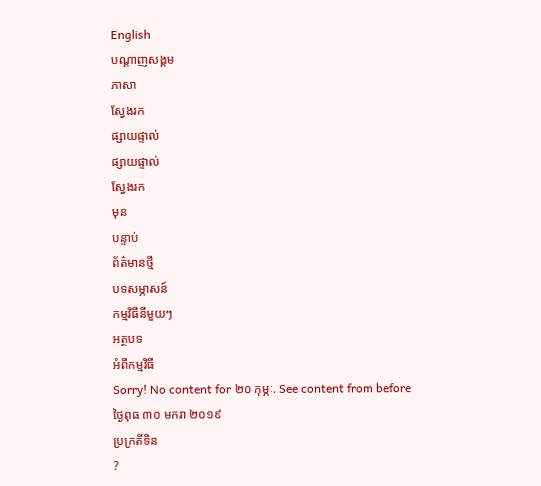English
បណ្តាញសង្គម
ភាសា
ស្វែងរក
ផ្សាយផ្ទាល់
ផ្សាយផ្ទាល់
ស្វែងរក
មុន
បន្ទាប់
ព័ត៌មានថ្មី
បទសម្ភាសន៍
កម្មវិធីនីមួយៗ
អត្ថបទ
អំពីកម្មវិធី
Sorry! No content for ២០ កុម្ភៈ. See content from before
ថ្ងៃពុធ ៣០ មករា ២០១៩
ប្រក្រតីទិន
?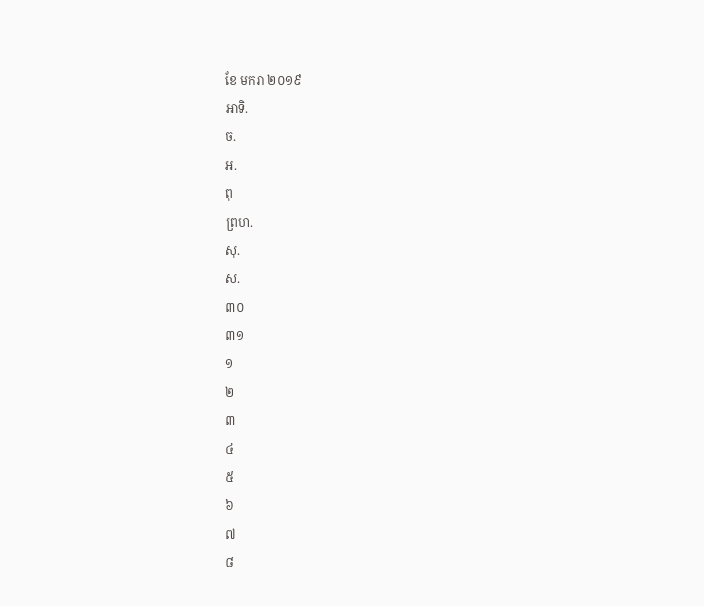ខែ មករា ២០១៩
អាទិ.
ច.
អ.
ពុ
ព្រហ.
សុ.
ស.
៣០
៣១
១
២
៣
៤
៥
៦
៧
៨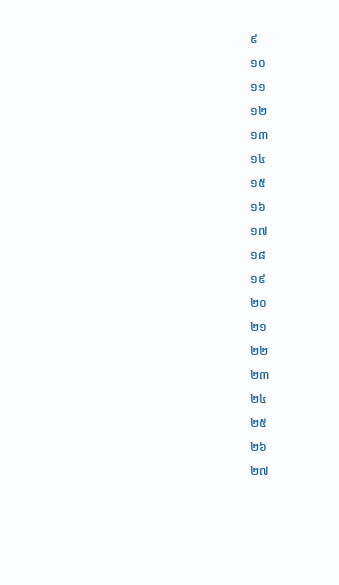៩
១០
១១
១២
១៣
១៤
១៥
១៦
១៧
១៨
១៩
២០
២១
២២
២៣
២៤
២៥
២៦
២៧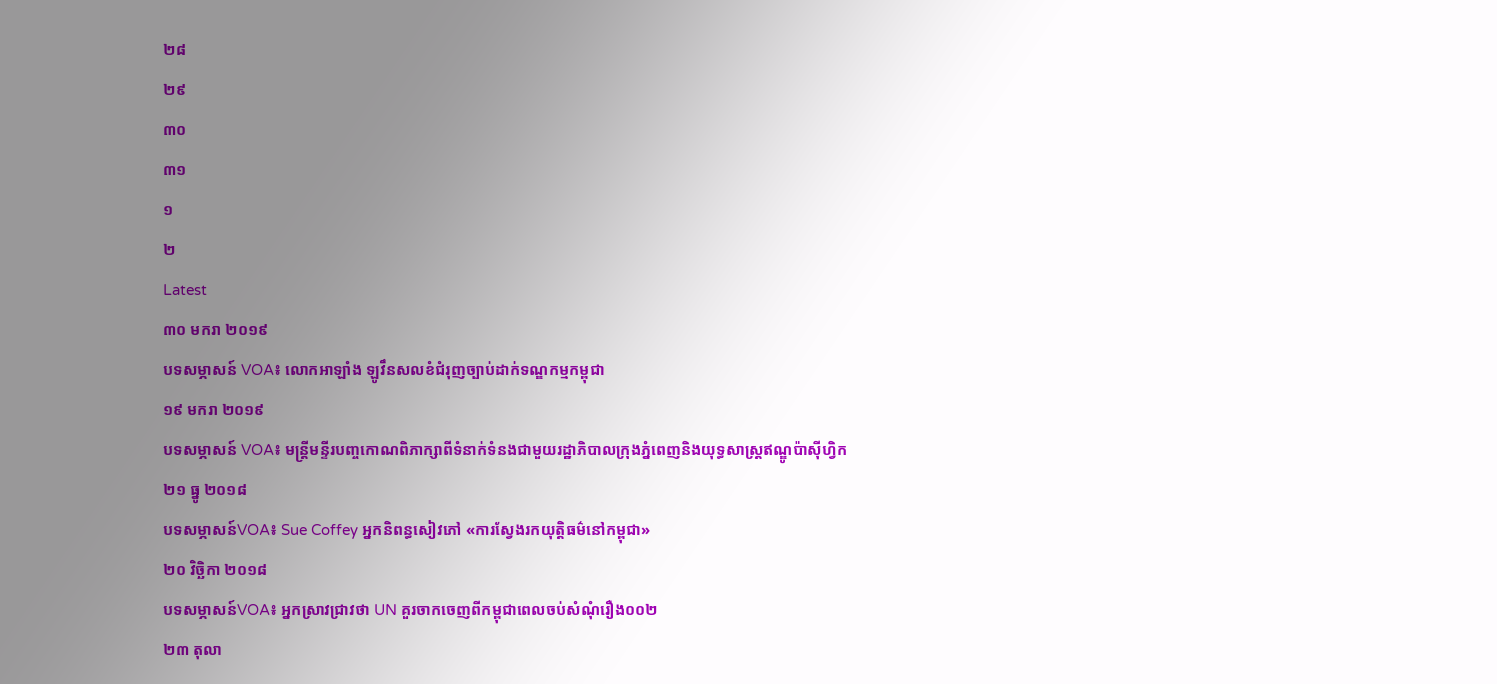២៨
២៩
៣០
៣១
១
២
Latest
៣០ មករា ២០១៩
បទសម្ភាសន៍ VOA៖ លោកអាឡាំង ឡូវឹនសលខំជំរុញច្បាប់ដាក់ទណ្ឌកម្មកម្ពុជា
១៩ មករា ២០១៩
បទសម្ភាសន៍ VOA៖ មន្ត្រីមន្ទីរបញ្ចកោណពិភាក្សាពីទំនាក់ទំនងជាមួយរដ្ឋាភិបាលក្រុងភ្នំពេញនិងយុទ្ធសាស្ត្រឥណ្ឌូប៉ាស៊ីហ្វិក
២១ ធ្នូ ២០១៨
បទសម្ភាសន៍VOA៖ Sue Coffey អ្នកនិពន្ធសៀវភៅ «ការស្វែងរកយុត្តិធម៌នៅកម្ពុជា»
២០ វិច្ឆិកា ២០១៨
បទសម្ភាសន៍VOA៖ អ្នកស្រាវជ្រាវថា UN គួរចាកចេញពីកម្ពុជាពេលចប់សំណុំរឿង០០២
២៣ តុលា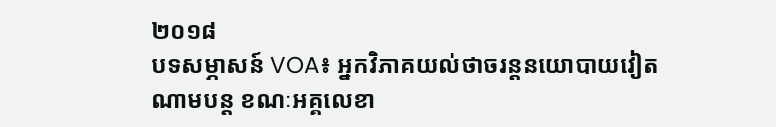២០១៨
បទសម្ភាសន៍ VOA៖ អ្នកវិភាគយល់ថាចរន្តនយោបាយវៀតណាមបន្ត ខណៈអគ្គលេខា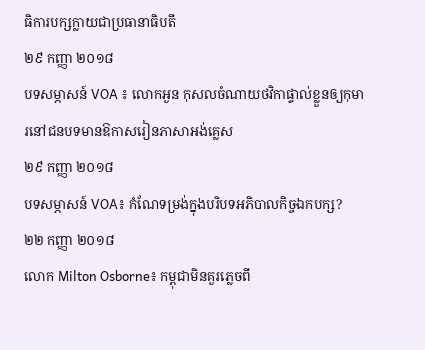ធិការបក្សក្លាយជាប្រធានាធិបតី
២៩ កញ្ញា ២០១៨
បទសម្ភាសន៍ VOA ៖ លោកអួន កុសលចំណាយថវិកាផ្ទាល់ខ្លួនឲ្យកុមារនៅជនបទមានឱកាសរៀនភាសាអង់គ្លេស
២៩ កញ្ញា ២០១៨
បទសម្ភាសន៍ VOA៖ កំណែទម្រង់ក្នុងបរិបទអភិបាលកិច្ចឯកបក្ស?
២២ កញ្ញា ២០១៨
លោក Milton Osborne៖ កម្ពុជាមិនគួរភ្លេចពី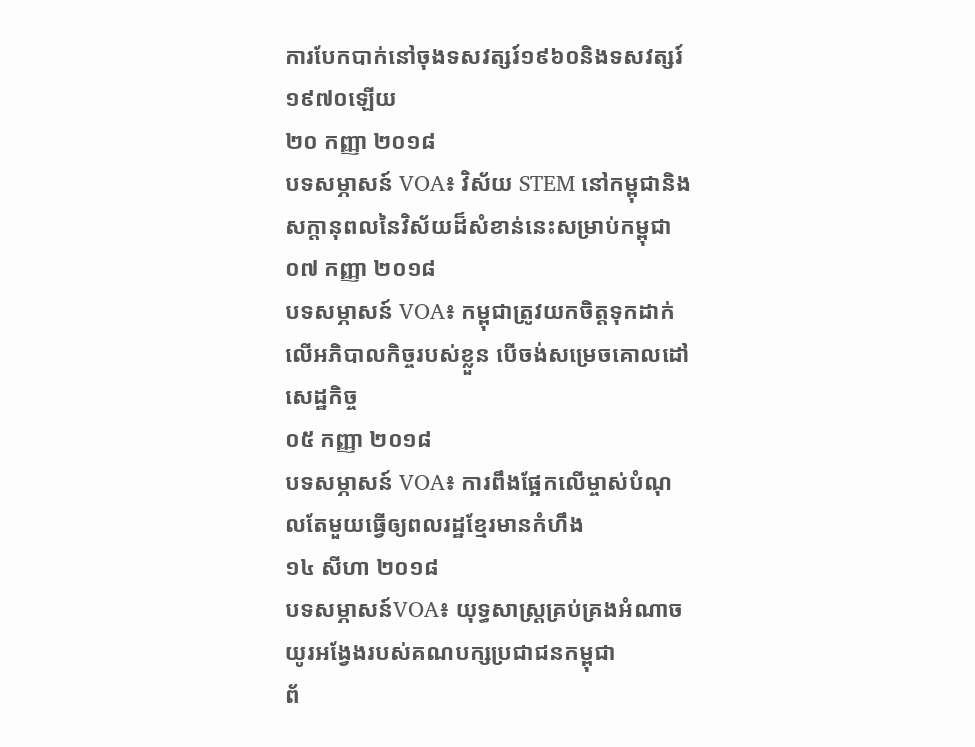ការបែកបាក់នៅចុងទសវត្សរ៍១៩៦០និងទសវត្សរ៍១៩៧០ឡើយ
២០ កញ្ញា ២០១៨
បទសម្ភាសន៍ VOA៖ វិស័យ STEM នៅកម្ពុជានិងសក្តានុពលនៃវិស័យដ៏សំខាន់នេះសម្រាប់កម្ពុជា
០៧ កញ្ញា ២០១៨
បទសម្ភាសន៍ VOA៖ កម្ពុជាត្រូវយកចិត្តទុកដាក់លើអភិបាលកិច្ចរបស់ខ្លួន បើចង់សម្រេចគោលដៅសេដ្ឋកិច្ច
០៥ កញ្ញា ២០១៨
បទសម្ភាសន៍ VOA៖ ការពឹងផ្អែកលើម្ចាស់បំណុលតែមួយធ្វើឲ្យពលរដ្ឋខ្មែរមានកំហឹង
១៤ សីហា ២០១៨
បទសម្ភាសន៍VOA៖ យុទ្ធសាស្រ្តគ្រប់គ្រងអំណាចយូរអង្វែងរបស់គណបក្សប្រជាជនកម្ពុជា
ព័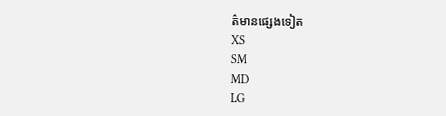ត៌មានផ្សេងទៀត
XS
SM
MD
LG